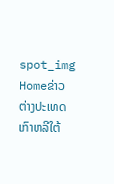spot_img
Homeຂ່າວຕ່າງປະເທດເກົາຫລີໃຕ້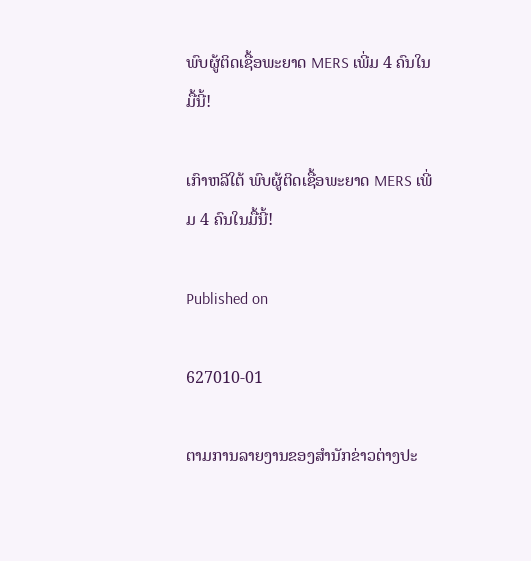ພົບຜູ້ຕິດເຊື້ອພະຍາດ MERS ເພີ່ມ 4 ຄົນໃນມື້ນີ້!

ເກົາຫລີໃຕ້ ພົບຜູ້ຕິດເຊື້ອພະຍາດ MERS ເພີ່ມ 4 ຄົນໃນມື້ນີ້!

Published on

627010-01

ຕາມການລາຍງານຂອງສຳນັກຂ່າວຕ່າງປະ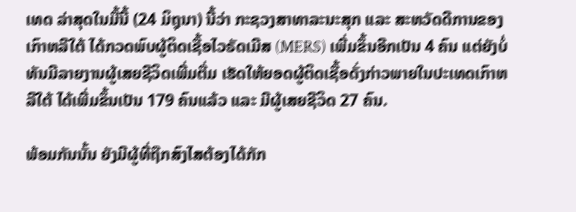ເທດ ລ່າສຸດໃນມື້ນີ້ (24 ມິຖຸນາ) ນີ້ວ່າ ກະຊວງສາທາລະນະສຸກ ແລະ ສະຫວັດດີການຂອງເກົາຫລີໃຕ້ ໄດ້ກວດພົບຜູ້ຕິດເຊື້ອໄວຣັດເມີສ (MERS) ເພີ່ມຂຶ້ນອີກເປັນ 4 ຄົນ ແຕ່ຍັງບໍ່ທັນມີລາຍງານຜູ້ເສຍຊີວິດເພີ່ມຕື່ມ ເຮັດໃຫ້ຍອດຜູ້ຕິດເຊື້ອດັ່ງກ່າວພາຍໃນປະເທດເກົາຫລີໃຕ້ ໄດ້ເພີ່ມຂຶ້ນເປັນ 179 ຄົນແລ້ວ ແລະ ມີຜູ້ເສຍຊີວິດ 27 ຄົນ.

ພ້ອມກັນນັ້ນ ຍັງມີຜູ້ທີ່ຖືກສົງໄສຕ້ອງໄດ້ກັກ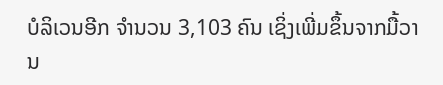ບໍລິເວນອີກ ຈຳນວນ 3,103 ຄົນ ເຊິ່ງເພີ່ມຂຶ້ນຈາກມື້ວານ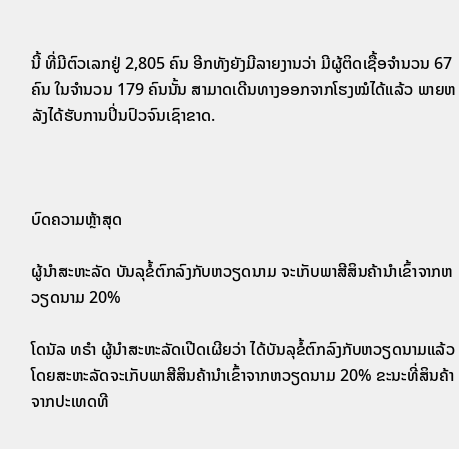ນີ້ ທີ່ມີຕົວເລກຢູ່ 2,805 ຄົນ ອີກທັງຍັງມີລາຍງານວ່າ ມີຜູ້ຕິດເຊື້ອຈຳນວນ 67 ຄົນ ໃນຈຳນວນ 179 ຄົນນັ້ນ ສາມາດເດີນທາງອອກຈາກໂຮງໝໍໄດ້ແລ້ວ ພາຍຫລັງໄດ້ຮັບການປິ່ນປົວຈົນເຊົາຂາດ.



ບົດຄວາມຫຼ້າສຸດ

ຜູ້ນຳສະຫະລັດ ບັນລຸຂໍ້ຕົກລົງກັບຫວຽດນາມ ຈະເກັບພາສີສິນຄ້ານຳເຂົ້າຈາກຫວຽດນາມ 20%

ໂດນັລ ທຣຳ ຜູ້ນຳສະຫະລັດເປີດເຜີຍວ່າ ໄດ້ບັນລຸຂໍ້ຕົກລົງກັບຫວຽດນາມແລ້ວ ໂດຍສະຫະລັດຈະເກັບພາສີສິນຄ້ານຳເຂົ້າຈາກຫວຽດນາມ 20% ຂະນະທີ່ສິນຄ້າຈາກປະເທດທີ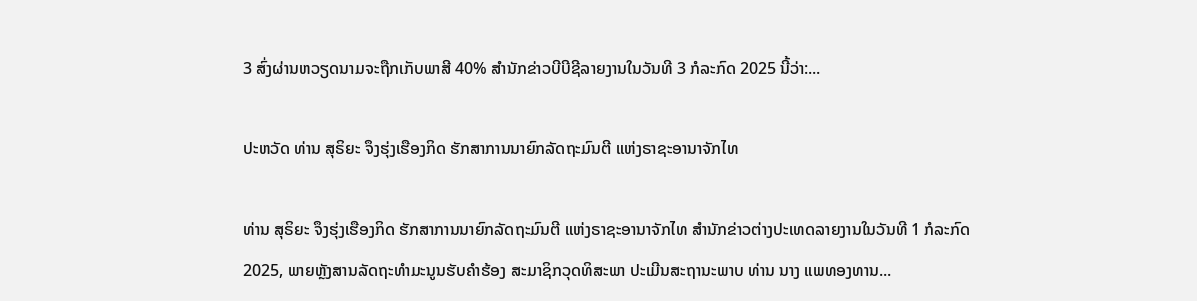3 ສົ່ງຜ່ານຫວຽດນາມຈະຖືກເກັບພາສີ 40% ສຳນັກຂ່າວບີບີຊີລາຍງານໃນວັນທີ 3 ກໍລະກົດ 2025 ນີ້ວ່າ:...

ປະຫວັດ ທ່ານ ສຸຣິຍະ ຈຶງຮຸ່ງເຮືອງກິດ ຮັກສາການນາຍົກລັດຖະມົນຕີ ແຫ່ງຣາຊະອານາຈັກໄທ

ທ່ານ ສຸຣິຍະ ຈຶງຮຸ່ງເຮືອງກິດ ຮັກສາການນາຍົກລັດຖະມົນຕີ ແຫ່ງຣາຊະອານາຈັກໄທ ສຳນັກຂ່າວຕ່າງປະເທດລາຍງານໃນວັນທີ 1 ກໍລະກົດ 2025, ພາຍຫຼັງສານລັດຖະທຳມະນູນຮັບຄຳຮ້ອງ ສະມາຊິກວຸດທິສະພາ ປະເມີນສະຖານະພາບ ທ່ານ ນາງ ແພທອງທານ...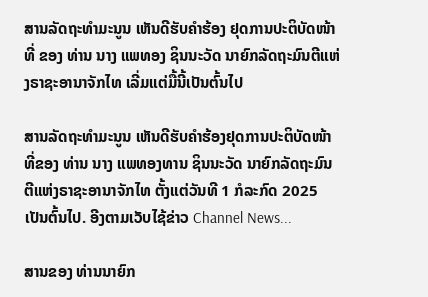ສານລັດຖະທຳມະນູນ ເຫັນດີຮັບຄຳຮ້ອງ ຢຸດການປະຕິບັດໜ້າທີ່ ຂອງ ທ່ານ ນາງ ແພທອງ ຊິນນະວັດ ນາຍົກລັດຖະມົນຕີແຫ່ງຣາຊະອານາຈັກໄທ ເລີ່ມແຕ່ມື້ນີ້ເປັນຕົ້ນໄປ

ສານລັດຖະທຳມະນູນ ເຫັນດີຮັບຄຳຮ້ອງຢຸດການປະຕິບັດໜ້າທີ່ຂອງ ທ່ານ ນາງ ແພທອງທານ ຊິນນະວັດ ນາຍົກລັດຖະມົນຕີແຫ່ງຣາຊະອານາຈັກໄທ ຕັ້ງແຕ່ວັນທີ 1 ກໍລະກົດ 2025 ເປັນຕົ້ນໄປ. ອີງຕາມເວັບໄຊ້ຂ່າວ Channel News...

ສານຂອງ ທ່ານນາຍົກ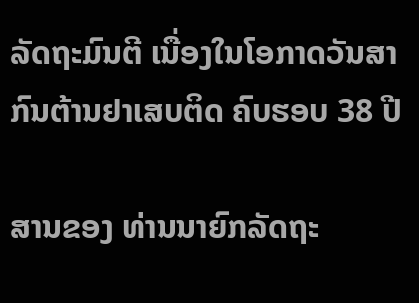ລັດຖະມົນຕີ ເນື່ອງໃນໂອກາດວັນສາກົນຕ້ານຢາເສບຕິດ ຄົບຮອບ 38 ປີ

ສານຂອງ ທ່ານນາຍົກລັດຖະ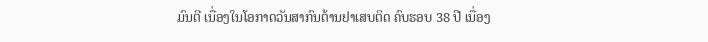ມົນຕີ ເນື່ອງໃນໂອກາດວັນສາກົນຕ້ານຢາເສບຕິດ ຄົບຮອບ 38 ປີ ເນື່ອງ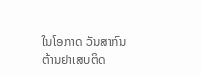ໃນໂອກາດ ວັນສາກົນຕ້ານຢາເສບຕິດ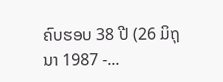ຄົບຮອບ 38 ປີ (26 ມິຖຸນາ 1987 -...